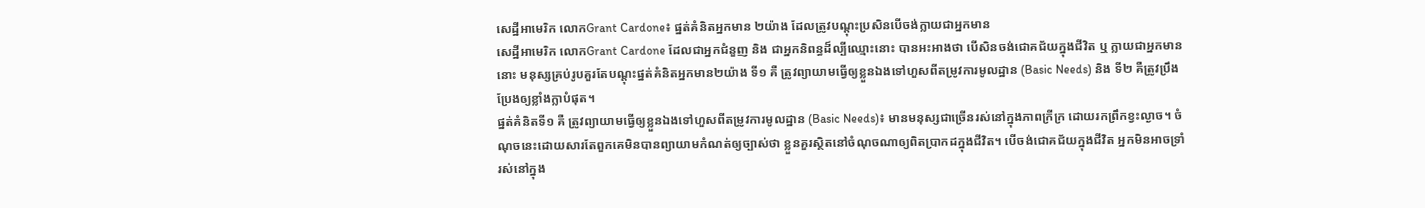សេដ្ឋីអាមេរិក លោកGrant Cardone៖ ផ្នត់គំនិតអ្នកមាន ២យ៉ាង ដែលត្រូវបណ្ដុះប្រសិនបើចង់ក្លាយជាអ្នកមាន
សេដ្ឋីអាមេរិក លោកGrant Cardone ដែលជាអ្នកជំនួញ និង ជាអ្នកនិពន្ធដ៏ល្បីឈ្មោះនោះ បានអះអាងថា បើសិនចង់ជោគជ័យក្នុងជីវិត ឬ ក្លាយជាអ្នកមាននោះ មនុស្សគ្រប់រូបគួរតែបណ្ដុះផ្នត់គំនិតអ្នកមាន២យ៉ាង ទី១ គឺ ត្រូវព្យាយាមធ្វើឲ្យខ្លួនឯងទៅហួសពីតម្រូវការមូលដ្ឋាន (Basic Needs) និង ទី២ គឺត្រូវប្រឹងប្រែងឲ្យខ្លាំងក្លាបំផុត។
ផ្នត់គំនិតទី១ គឺ ត្រូវព្យាយាមធ្វើឲ្យខ្លួនឯងទៅហួសពីតម្រូវការមូលដ្ឋាន (Basic Needs)៖ មានមនុស្សជាច្រើនរស់នៅក្នុងភាពក្រីក្រ ដោយរកព្រឹកខ្វះល្ងាច។ ចំណុចនេះដោយសារតែពួកគេមិនបានព្យាយាមកំណត់ឲ្យច្បាស់ថា ខ្លួនគួរស្ថិតនៅចំណុចណាឲ្យពិតប្រាកដក្នុងជីវិត។ បើចង់ជោគជ័យក្នុងជីវិត អ្នកមិនអាចទ្រាំរស់នៅក្នុង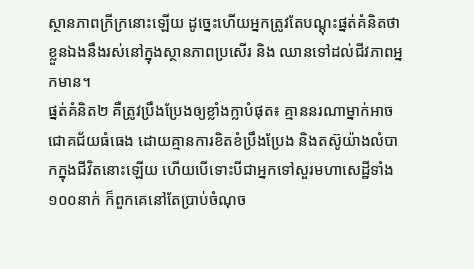ស្ថានភាពក្រីក្រនោះឡើយ ដូច្នេះហើយអ្នកត្រូវតែបណ្ដុះផ្នត់គំនិតថា ខ្លួនឯងនឹងរស់នៅក្នុងស្ថានភាពប្រសើរ និង ឈានទៅដល់ជីវភាពអ្នកមាន។
ផ្នត់គំនិត២ គឺត្រូវប្រឹងប្រែងឲ្យខ្លាំងក្លាបំផុត៖ គ្មាននរណាម្នាក់អាចជោគជ័យធំធេង ដោយគ្មានការខិតខំប្រឹងប្រែង និងតស៊ូយ៉ាងលំបាកក្នុងជីវិតនោះឡើយ ហើយបើទោះបីជាអ្នកទៅសួរមហាសេដ្ឋីទាំង១០០នាក់ ក៏ពួកគេនៅតែប្រាប់ចំណុច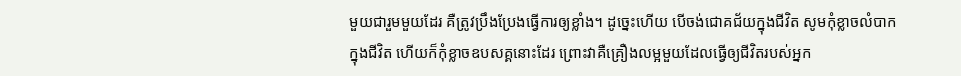មួយជារួមមួយដែរ គឺត្រូវប្រឹងប្រែងធ្វើការឲ្យខ្លាំង។ ដូច្នេះហើយ បើចង់ជោគជ័យក្នុងជីវិត សូមកុំខ្លាចលំបាកក្នុងជីវិត ហើយក៏កុំខ្លាចឧបសគ្គនោះដែរ ព្រោះវាគឺគ្រឿងលម្អមួយដែលធ្វើឲ្យជីវិតរបស់អ្នក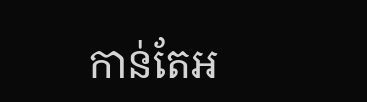កាន់តែអ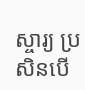ស្ចារ្យ ប្រសិនបើ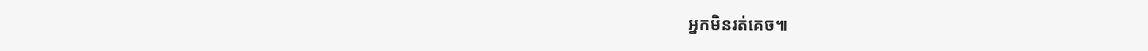អ្នកមិនរត់គេច៕